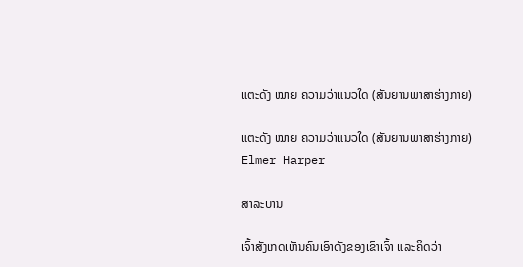ແຕະດັງ ໝາຍ ຄວາມວ່າແນວໃດ (ສັນຍານພາສາຮ່າງກາຍ)

ແຕະດັງ ໝາຍ ຄວາມວ່າແນວໃດ (ສັນຍານພາສາຮ່າງກາຍ)
Elmer Harper

ສາລະບານ

ເຈົ້າສັງເກດເຫັນຄົນເອົາດັງຂອງເຂົາເຈົ້າ ແລະຄິດວ່າ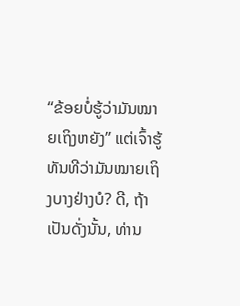“ຂ້ອຍບໍ່ຮູ້ວ່າມັນໝາຍເຖິງຫຍັງ” ແຕ່ເຈົ້າຮູ້ທັນທີວ່າມັນໝາຍເຖິງບາງຢ່າງບໍ? ດີ, ຖ້າເປັນດັ່ງນັ້ນ, ທ່ານ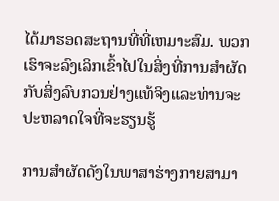ໄດ້ມາຮອດສະຖານທີ່ທີ່ເຫມາະສົມ. ພວກເຮົາຈະລົງເລິກເຂົ້າໄປໃນສິ່ງທີ່ການສໍາຜັດກັບສິ່ງລົບກວນຢ່າງແທ້ຈິງແລະທ່ານຈະປະຫລາດໃຈທີ່ຈະຮຽນຮູ້

ການສໍາຜັດດັງໃນພາສາຮ່າງກາຍສາມາ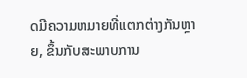ດມີຄວາມຫມາຍທີ່ແຕກຕ່າງກັນຫຼາຍ, ຂຶ້ນກັບສະພາບການ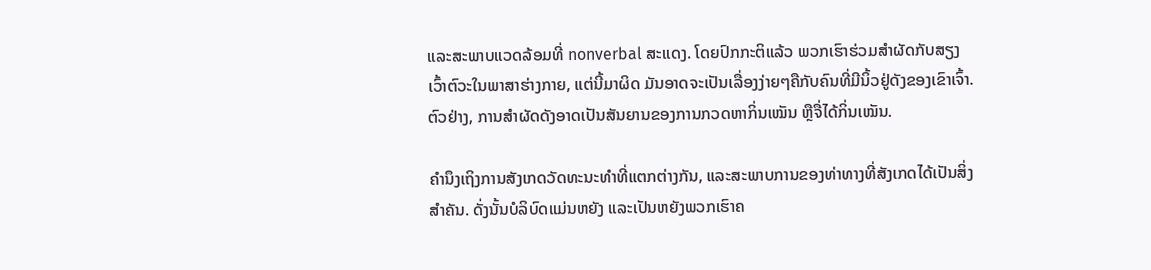ແລະສະພາບແວດລ້ອມທີ່ nonverbal ສະແດງ. ໂດຍປົກກະຕິແລ້ວ ພວກເຮົາຮ່ວມສໍາຜັດກັບສຽງເວົ້າຕົວະໃນພາສາຮ່າງກາຍ, ແຕ່ນີ້ມາຜິດ ມັນອາດຈະເປັນເລື່ອງງ່າຍໆຄືກັບຄົນທີ່ມີນິ້ວຢູ່ດັງຂອງເຂົາເຈົ້າ. ຕົວຢ່າງ, ການສໍາຜັດດັງອາດເປັນສັນຍານຂອງການກວດຫາກິ່ນເໝັນ ຫຼືຈື່ໄດ້ກິ່ນເໝັນ.

ຄຳນຶງເຖິງການສັງເກດວັດທະນະທຳທີ່ແຕກຕ່າງກັນ, ແລະສະພາບການຂອງທ່າທາງທີ່ສັງເກດໄດ້ເປັນສິ່ງສຳຄັນ. ດັ່ງນັ້ນບໍລິບົດແມ່ນຫຍັງ ແລະເປັນຫຍັງພວກເຮົາຄ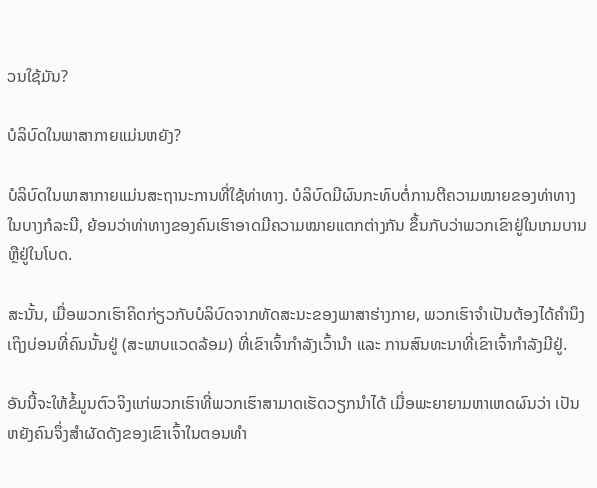ວນໃຊ້ມັນ?

ບໍລິບົດໃນພາສາກາຍແມ່ນຫຍັງ?

ບໍລິບົດໃນພາສາກາຍແມ່ນສະຖານະການທີ່ໃຊ້ທ່າທາງ. ບໍລິບົດມີຜົນກະທົບຕໍ່ການຕີຄວາມໝາຍຂອງທ່າທາງໃນບາງກໍລະນີ, ຍ້ອນວ່າທ່າທາງຂອງຄົນເຮົາອາດມີຄວາມໝາຍແຕກຕ່າງກັນ ຂຶ້ນກັບວ່າພວກເຂົາຢູ່ໃນເກມບານ ຫຼືຢູ່ໃນໂບດ.

ສະນັ້ນ, ເມື່ອພວກເຮົາຄິດກ່ຽວກັບບໍລິບົດຈາກທັດສະນະຂອງພາສາຮ່າງກາຍ, ພວກເຮົາຈໍາເປັນຕ້ອງໄດ້ຄຳນຶງເຖິງບ່ອນທີ່ຄົນນັ້ນຢູ່ (ສະພາບແວດລ້ອມ) ທີ່ເຂົາເຈົ້າກຳລັງເວົ້ານຳ ແລະ ການສົນທະນາທີ່ເຂົາເຈົ້າກຳລັງມີຢູ່.

ອັນນີ້ຈະໃຫ້ຂໍ້ມູນຕົວຈິງແກ່ພວກເຮົາທີ່ພວກເຮົາສາມາດເຮັດວຽກນຳໄດ້ ເມື່ອພະຍາຍາມຫາເຫດຜົນວ່າ ເປັນຫຍັງຄົນຈຶ່ງສຳຜັດດັງຂອງເຂົາເຈົ້າໃນຕອນທຳ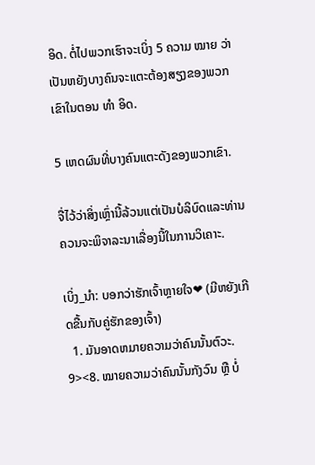ອິດ. ຕໍ່ໄປພວກເຮົາຈະເບິ່ງ 5 ຄວາມ ໝາຍ ວ່າເປັນຫຍັງບາງຄົນຈະແຕະຕ້ອງສຽງຂອງພວກເຂົາໃນຕອນ ທຳ ອິດ.

5 ເຫດຜົນທີ່ບາງຄົນແຕະດັງຂອງພວກເຂົາ.

ຈື່ໄວ້ວ່າສິ່ງເຫຼົ່ານີ້ລ້ວນແຕ່ເປັນບໍລິບົດແລະທ່ານຄວນຈະພິຈາລະນາເລື່ອງນີ້ໃນການວິເຄາະ.

ເບິ່ງ_ນຳ: ບອກວ່າຮັກເຈົ້າຫຼາຍໃຈ❤ (ມີຫຍັງເກີດຂື້ນກັບຄູ່ຮັກຂອງເຈົ້າ)
  1. ມັນອາດຫມາຍຄວາມວ່າຄົນນັ້ນຕົວະ. 9><8. ໝາຍຄວາມວ່າຄົນນັ້ນກັງວົນ ຫຼື ບໍ່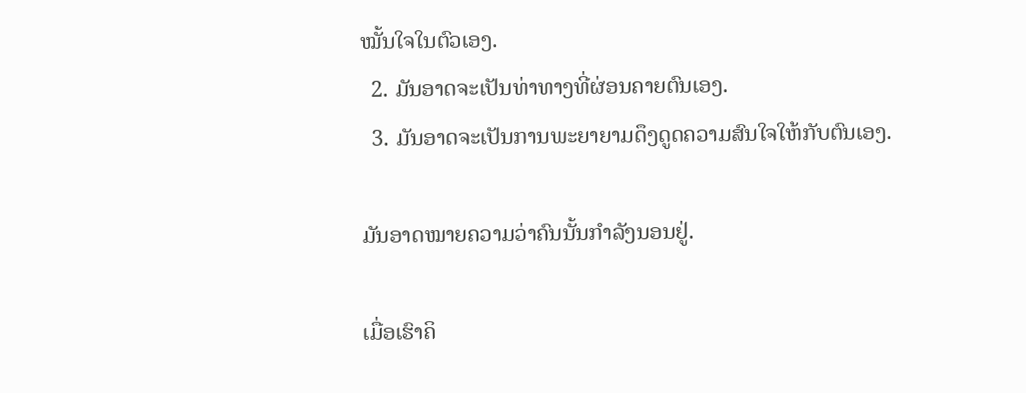ໝັ້ນໃຈໃນຕົວເອງ.
  2. ມັນອາດຈະເປັນທ່າທາງທີ່ຜ່ອນຄາຍຕົນເອງ.
  3. ມັນອາດຈະເປັນການພະຍາຍາມດຶງດູດຄວາມສົນໃຈໃຫ້ກັບຕົນເອງ.

ມັນອາດໝາຍຄວາມວ່າຄົນນັ້ນກຳລັງນອນຢູ່.

ເມື່ອເຮົາຄິ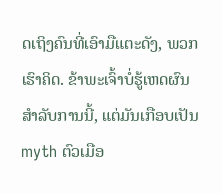ດເຖິງຄົນທີ່ເອົາມືແຕະດັງ, ພວກເຮົາຄິດ. ຂ້າພະເຈົ້າບໍ່ຮູ້ເຫດຜົນສໍາລັບການນີ້, ແຕ່ມັນເກືອບເປັນ myth ຕົວເມືອ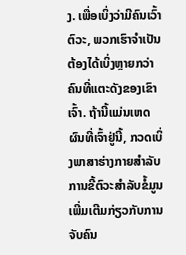ງ. ເພື່ອເບິ່ງວ່າມີຄົນເວົ້າຕົວະ, ພວກເຮົາຈໍາເປັນຕ້ອງໄດ້ເບິ່ງຫຼາຍກວ່າຄົນທີ່ແຕະດັງຂອງເຂົາເຈົ້າ. ຖ້ານີ້ແມ່ນເຫດຜົນທີ່ເຈົ້າຢູ່ນີ້, ກວດເບິ່ງພາສາຮ່າງກາຍສໍາລັບການຂີ້ຕົວະສໍາລັບຂໍ້ມູນເພີ່ມເຕີມກ່ຽວກັບການຈັບຄົນ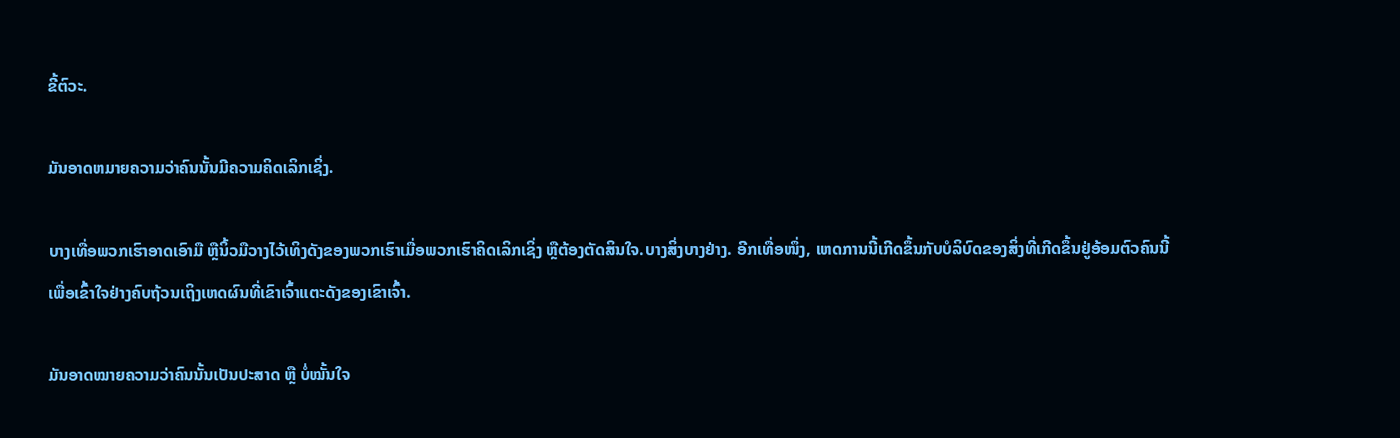ຂີ້ຕົວະ.

ມັນອາດຫມາຍຄວາມວ່າຄົນນັ້ນມີຄວາມຄິດເລິກເຊິ່ງ.

ບາງເທື່ອພວກເຮົາອາດເອົາມື ຫຼືນິ້ວມືວາງໄວ້ເທິງດັງຂອງພວກເຮົາເມື່ອພວກເຮົາຄິດເລິກເຊິ່ງ ຫຼືຕ້ອງຕັດສິນໃຈ.ບາງສິ່ງບາງຢ່າງ. ອີກເທື່ອໜຶ່ງ, ເຫດການນີ້ເກີດຂຶ້ນກັບບໍລິບົດຂອງສິ່ງທີ່ເກີດຂຶ້ນຢູ່ອ້ອມຕົວຄົນນີ້ເພື່ອເຂົ້າໃຈຢ່າງຄົບຖ້ວນເຖິງເຫດຜົນທີ່ເຂົາເຈົ້າແຕະດັງຂອງເຂົາເຈົ້າ.

ມັນອາດໝາຍຄວາມວ່າຄົນນັ້ນເປັນປະສາດ ຫຼື ບໍ່ໝັ້ນໃຈ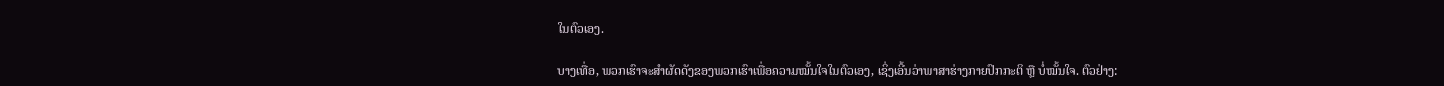ໃນຕົວເອງ.

ບາງເທື່ອ, ພວກເຮົາຈະສຳຜັດດັງຂອງພວກເຮົາເພື່ອຄວາມໝັ້ນໃຈໃນຕົວເອງ, ເຊິ່ງເອີ້ນວ່າພາສາຮ່າງກາຍປົກກະຕິ ຫຼື ບໍ່ໝັ້ນໃຈ. ຕົວຢ່າງ: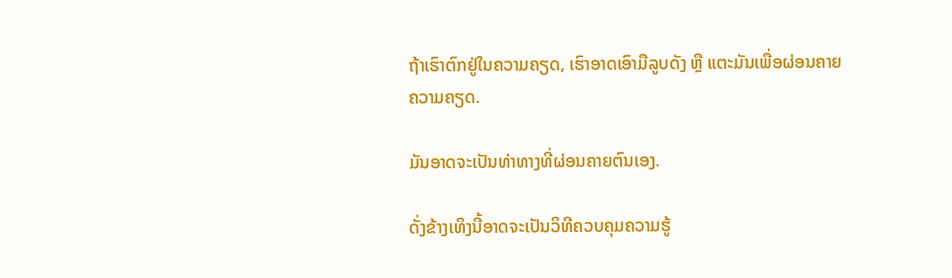ຖ້າເຮົາຕົກຢູ່ໃນຄວາມຄຽດ, ເຮົາອາດເອົາມືລູບດັງ ຫຼື ແຕະມັນເພື່ອຜ່ອນຄາຍຄວາມຄຽດ.

ມັນອາດຈະເປັນທ່າທາງທີ່ຜ່ອນຄາຍຕົນເອງ.

ດັ່ງຂ້າງເທິງນີ້ອາດຈະເປັນວິທີຄວບຄຸມຄວາມຮູ້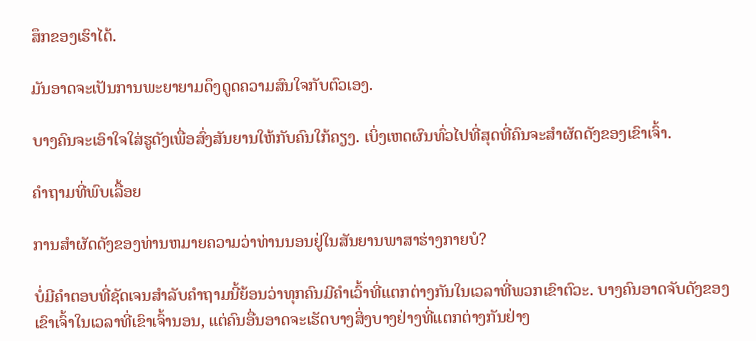ສຶກຂອງເຮົາໄດ້.

ມັນອາດຈະເປັນການພະຍາຍາມດຶງດູດຄວາມສົນໃຈກັບຕົວເອງ.

ບາງຄົນຈະເອົາໃຈໃສ່ຮູດັງເພື່ອສົ່ງສັນຍານໃຫ້ກັບຄົນໃກ້ຄຽງ. ເບິ່ງເຫດຜົນທົ່ວໄປທີ່ສຸດທີ່ຄົນຈະສໍາຜັດດັງຂອງເຂົາເຈົ້າ.

ຄໍາຖາມທີ່ພົບເລື້ອຍ

ການສໍາຜັດດັງຂອງທ່ານຫມາຍຄວາມວ່າທ່ານນອນຢູ່ໃນສັນຍານພາສາຮ່າງກາຍບໍ?

ບໍ່ມີຄໍາຕອບທີ່ຊັດເຈນສໍາລັບຄໍາຖາມນີ້ຍ້ອນວ່າທຸກຄົນມີຄໍາເວົ້າທີ່ແຕກຕ່າງກັນໃນເວລາທີ່ພວກເຂົາຕົວະ. ບາງຄົນອາດຈັບດັງຂອງເຂົາເຈົ້າໃນເວລາທີ່ເຂົາເຈົ້ານອນ, ແຕ່ຄົນອື່ນອາດຈະເຮັດບາງສິ່ງບາງຢ່າງທີ່ແຕກຕ່າງກັນຢ່າງ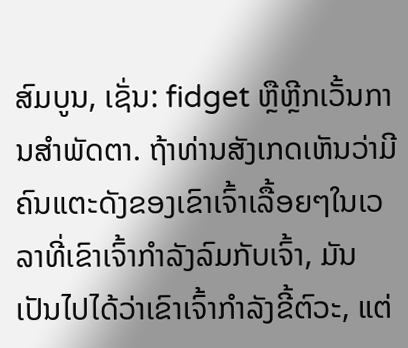ສົມບູນ, ເຊັ່ນ: fidget ຫຼືຫຼີກເວັ້ນການສໍາພັດຕາ. ຖ້າທ່ານສັງເກດເຫັນວ່າມີຄົນແຕະດັງຂອງເຂົາເຈົ້າເລື້ອຍໆໃນເວລາທີ່ເຂົາເຈົ້າກໍາລັງລົມກັບເຈົ້າ, ມັນເປັນໄປໄດ້ວ່າເຂົາເຈົ້າກໍາລັງຂີ້ຕົວະ, ແຕ່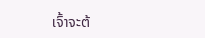ເຈົ້າຈະຕ້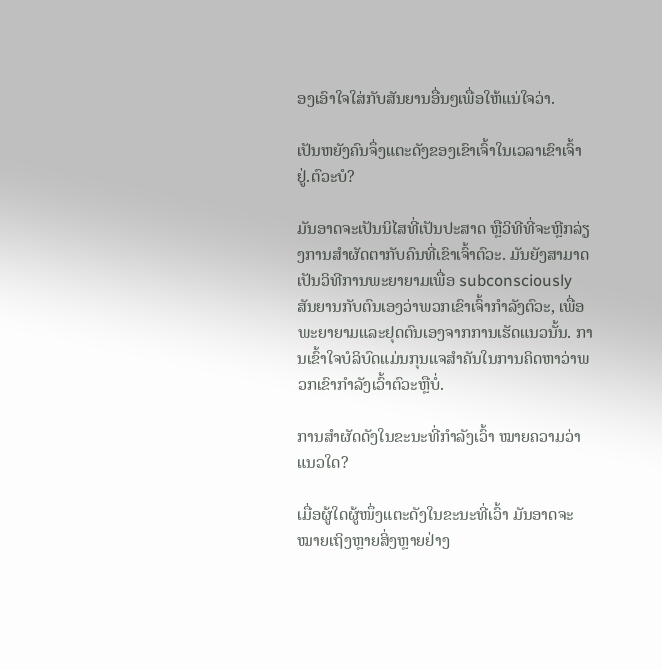ອງເອົາໃຈໃສ່ກັບສັນຍານອື່ນໆເພື່ອໃຫ້ແນ່ໃຈວ່າ.

ເປັນຫຍັງຄົນຈຶ່ງແຕະດັງຂອງເຂົາເຈົ້າໃນເວລາເຂົາເຈົ້າຢູ່.ຕົວະບໍ?

ມັນອາດຈະເປັນນິໄສທີ່ເປັນປະສາດ ຫຼືວິທີທີ່ຈະຫຼີກລ່ຽງການສໍາຜັດຕາກັບຄົນທີ່ເຂົາເຈົ້າຕົວະ. ມັນຍັງສາມາດເປັນວິທີການພະຍາຍາມເພື່ອ subconsciously ສັນຍານກັບຕົນເອງວ່າພວກເຂົາເຈົ້າກໍາລັງຕົວະ, ເພື່ອພະຍາຍາມແລະຢຸດຕົນເອງຈາກການເຮັດແນວນັ້ນ. ການເຂົ້າໃຈບໍລິບົດແມ່ນກຸນແຈສຳຄັນໃນການຄິດຫາວ່າພວກເຂົາກຳລັງເວົ້າຕົວະຫຼືບໍ່.

ການສຳຜັດດັງໃນຂະນະທີ່ກຳລັງເວົ້າ ໝາຍຄວາມວ່າແນວໃດ?

ເມື່ອຜູ້ໃດຜູ້ໜຶ່ງແຕະດັງໃນຂະນະທີ່ເວົ້າ ມັນອາດຈະໝາຍເຖິງຫຼາຍສິ່ງຫຼາຍຢ່າງ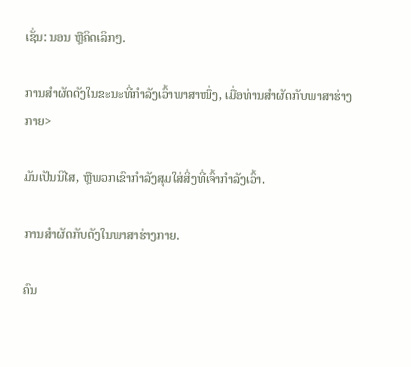ເຊັ່ນ: ນອນ ຫຼືຄິດເລິກໆ.

ການສຳຜັດດັງໃນຂະນະທີ່ກຳລັງເວົ້າພາສາໜຶ່ງ, ເມື່ອທ່ານສຳຜັດກັບພາສາຮ່າງກາຍ>

ມັນເປັນນິໄສ, ຫຼືພວກເຂົາກໍາລັງສຸມໃສ່ສິ່ງທີ່ເຈົ້າກໍາລັງເວົ້າ.

ການສໍາຜັດກັບດັງໃນພາສາຮ່າງກາຍ.

ຄົນ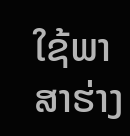ໃຊ້ພາສາຮ່າງ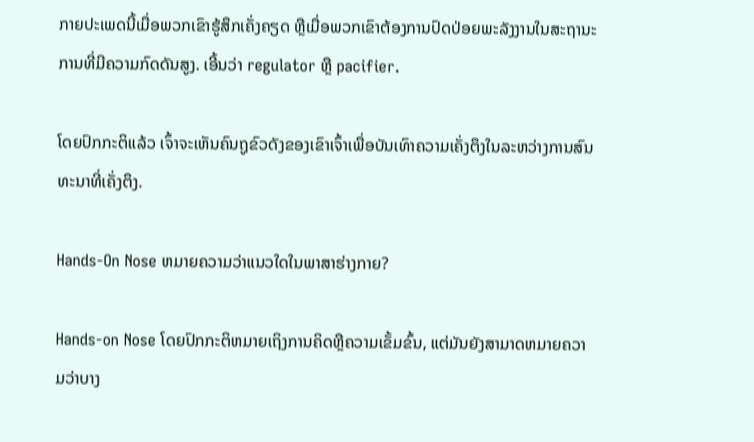ກາຍປະເພດນີ້ເມື່ອພວກເຂົາຮູ້ສຶກເຄັ່ງຄຽດ ຫຼືເມື່ອພວກເຂົາຕ້ອງການປົດປ່ອຍພະລັງງານໃນສະຖານະການທີ່ມີຄວາມກົດດັນສູງ. ເອີ້ນວ່າ regulator ຫຼື pacifier.

ໂດຍປົກກະຕິແລ້ວ ເຈົ້າຈະເຫັນຄົນຖູຂົວດັງຂອງເຂົາເຈົ້າເພື່ອບັນເທົາຄວາມເຄັ່ງຕຶງໃນລະຫວ່າງການສົນທະນາທີ່ເຄັ່ງຕຶງ.

Hands-On Nose ຫມາຍຄວາມວ່າແນວໃດໃນພາສາຮ່າງກາຍ?

Hands-on Nose ໂດຍປົກກະຕິຫມາຍເຖິງການຄິດຫຼືຄວາມເຂັ້ມຂົ້ນ, ແຕ່ມັນຍັງສາມາດຫມາຍຄວາມວ່າບາງ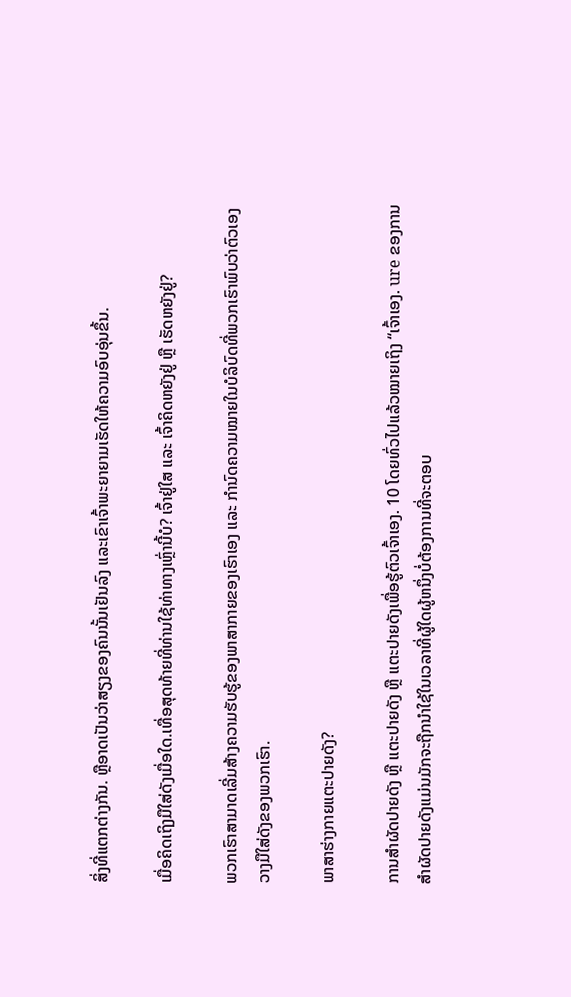ສິ່ງທີ່ແຕກຕ່າງກັນ. ຫຼືອາດເປັນວ່າສຽງຂອງຄົນນັ້ນເຢັນລົງ ແລະເຂົາເຈົ້າພະຍາຍາມເຮັດໃຫ້ຄວາມອົບອຸ່ນຂຶ້ນ.

ເມື່ອຄິດເຖິງມືໃສ່ດັງເມື່ອໃດ.ເທື່ອສຸດທ້າຍທີ່ທ່ານໃຊ້ທ່າທາງເຫຼົ່ານີ້ບໍ? ເຈົ້າຢູ່ໃສ ແລະ ເຈົ້າຄິດຫຍັງຢູ່ ຫຼື ເຮັດຫຍັງຢູ່?

ພວກເຮົາສາມາດເລີ່ມສ້າງຄວາມຮັບຮູ້ຂອງພາສາກາຍຂອງເຮົາເອງ ແລະ ກຳນົດຄວາມໝາຍໃນບໍລິບົດທີ່ພວກເຮົາພົບວ່າຕົວເອງວາງມືໃສ່ດັງຂອງພວກເຮົາ.

ພາສາຮ່າງກາຍແຕະປາຍດັງ?

ການສຳຜັດປາຍດັງ ຫຼື ແຕະປາຍດັງ ຫຼື ແຕະປາຍດັງເພື່ອຮູ້ຕົວເຈົ້າເອງ. 10 ໂດຍທົ່ວໄປແລ້ວໝາຍເຖິງ “ເຈົ້າເອງ. ure ຂອງການສໍາຜັດປາຍດັງແມ່ນມັກຈະຖືກນໍາໃຊ້ໃນເວລາທີ່ຜູ້ໃດຜູ້ຫນຶ່ງບໍ່ຕ້ອງການທີ່ຈະຕອບ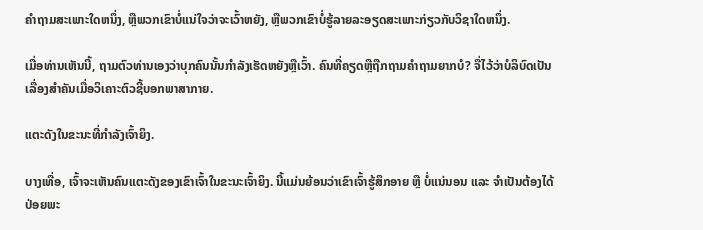ຄໍາຖາມສະເພາະໃດຫນຶ່ງ, ຫຼືພວກເຂົາບໍ່ແນ່ໃຈວ່າຈະເວົ້າຫຍັງ, ຫຼືພວກເຂົາບໍ່ຮູ້ລາຍລະອຽດສະເພາະກ່ຽວກັບວິຊາໃດຫນຶ່ງ.

ເມື່ອທ່ານເຫັນນີ້, ຖາມຕົວທ່ານເອງວ່າບຸກຄົນນັ້ນກໍາລັງເຮັດຫຍັງຫຼືເວົ້າ. ຄົນທີ່ຄຽດຫຼືຖືກຖາມຄໍາຖາມຍາກບໍ? ຈື່ໄວ້ວ່າບໍລິບົດເປັນເລື່ອງສຳຄັນເມື່ອວິເຄາະຕົວຊີ້ບອກພາສາກາຍ.

ແຕະດັງໃນຂະນະທີ່ກຳລັງເຈົ້າຍິງ.

ບາງເທື່ອ, ເຈົ້າຈະເຫັນຄົນແຕະດັງຂອງເຂົາເຈົ້າໃນຂະນະເຈົ້າຍິງ. ນີ້ແມ່ນຍ້ອນວ່າເຂົາເຈົ້າຮູ້ສຶກອາຍ ຫຼື ບໍ່ແນ່ນອນ ແລະ ຈໍາເປັນຕ້ອງໄດ້ປ່ອຍພະ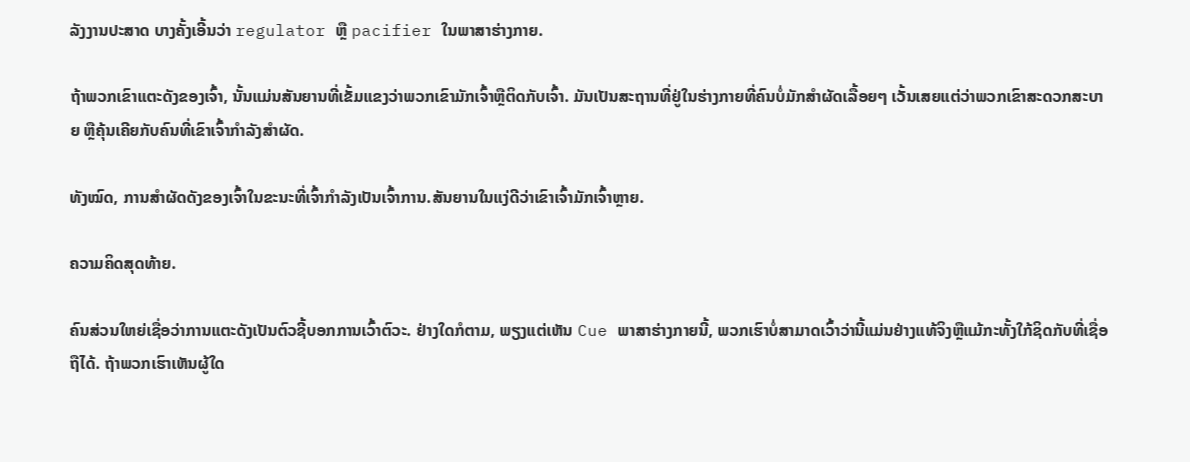ລັງງານປະສາດ ບາງຄັ້ງເອີ້ນວ່າ regulator ຫຼື pacifier ໃນພາສາຮ່າງກາຍ.

ຖ້າພວກເຂົາແຕະດັງຂອງເຈົ້າ, ນັ້ນແມ່ນສັນຍານທີ່ເຂັ້ມແຂງວ່າພວກເຂົາມັກເຈົ້າຫຼືຕິດກັບເຈົ້າ. ມັນເປັນສະຖານທີ່ຢູ່ໃນຮ່າງກາຍທີ່ຄົນບໍ່ມັກສຳຜັດເລື້ອຍໆ ເວັ້ນເສຍແຕ່ວ່າພວກເຂົາສະດວກສະບາຍ ຫຼືຄຸ້ນເຄີຍກັບຄົນທີ່ເຂົາເຈົ້າກຳລັງສຳຜັດ.

ທັງໝົດ, ການສຳຜັດດັງຂອງເຈົ້າໃນຂະນະທີ່ເຈົ້າກຳລັງເປັນເຈົ້າການ.ສັນຍານໃນແງ່ດີວ່າເຂົາເຈົ້າມັກເຈົ້າຫຼາຍ.

ຄວາມຄິດສຸດທ້າຍ.

ຄົນສ່ວນໃຫຍ່ເຊື່ອວ່າການແຕະດັງເປັນຕົວຊີ້ບອກການເວົ້າຕົວະ. ຢ່າງໃດກໍຕາມ, ພຽງແຕ່ເຫັນ Cue ພາສາຮ່າງກາຍນີ້, ພວກເຮົາບໍ່ສາມາດເວົ້າວ່ານີ້ແມ່ນຢ່າງແທ້ຈິງຫຼືແມ້ກະທັ້ງໃກ້ຊິດກັບທີ່ເຊື່ອຖືໄດ້. ຖ້າພວກເຮົາເຫັນຜູ້ໃດ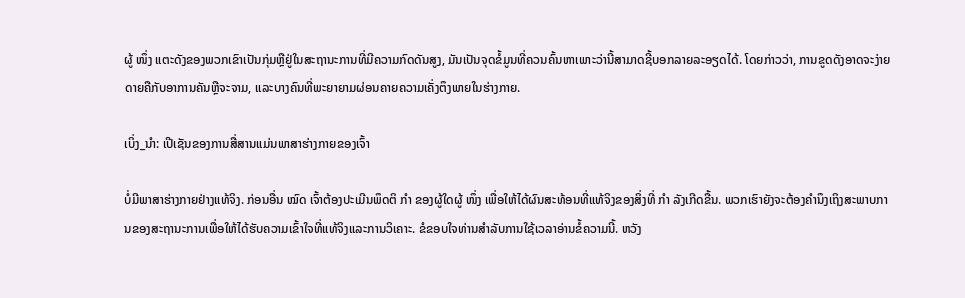ຜູ້ ໜຶ່ງ ແຕະດັງຂອງພວກເຂົາເປັນກຸ່ມຫຼືຢູ່ໃນສະຖານະການທີ່ມີຄວາມກົດດັນສູງ, ມັນເປັນຈຸດຂໍ້ມູນທີ່ຄວນຄົ້ນຫາເພາະວ່ານີ້ສາມາດຊີ້ບອກລາຍລະອຽດໄດ້. ໂດຍກ່າວວ່າ, ການຂູດດັງອາດຈະງ່າຍດາຍຄືກັບອາການຄັນຫຼືຈະຈາມ, ແລະບາງຄົນທີ່ພະຍາຍາມຜ່ອນຄາຍຄວາມເຄັ່ງຕຶງພາຍໃນຮ່າງກາຍ.

ເບິ່ງ_ນຳ: ເປີເຊັນຂອງການສື່ສານແມ່ນພາສາຮ່າງກາຍຂອງເຈົ້າ

ບໍ່ມີພາສາຮ່າງກາຍຢ່າງແທ້ຈິງ. ກ່ອນອື່ນ ໝົດ ເຈົ້າຕ້ອງປະເມີນພຶດຕິ ກຳ ຂອງຜູ້ໃດຜູ້ ໜຶ່ງ ເພື່ອໃຫ້ໄດ້ຜົນສະທ້ອນທີ່ແທ້ຈິງຂອງສິ່ງທີ່ ກຳ ລັງເກີດຂື້ນ. ພວກເຮົາຍັງຈະຕ້ອງຄໍານຶງເຖິງສະພາບການຂອງສະຖານະການເພື່ອໃຫ້ໄດ້ຮັບຄວາມເຂົ້າໃຈທີ່ແທ້ຈິງແລະການວິເຄາະ. ຂໍຂອບໃຈທ່ານສໍາລັບການໃຊ້ເວລາອ່ານຂໍ້ຄວາມນີ້. ຫວັງ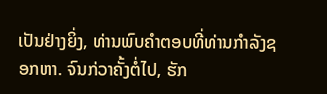ເປັນຢ່າງຍິ່ງ, ທ່ານພົບຄໍາຕອບທີ່ທ່ານກໍາລັງຊອກຫາ. ຈົນກ່ວາຄັ້ງຕໍ່ໄປ, ຮັກ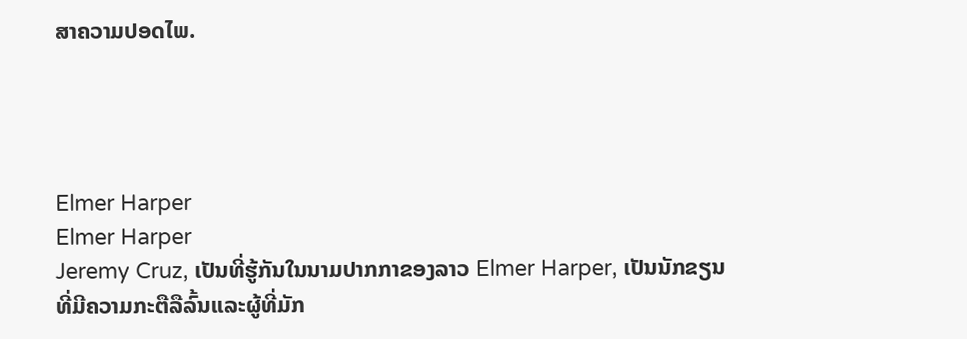ສາຄວາມປອດໄພ.




Elmer Harper
Elmer Harper
Jeremy Cruz, ເປັນທີ່ຮູ້ກັນໃນນາມປາກກາຂອງລາວ Elmer Harper, ເປັນນັກຂຽນທີ່ມີຄວາມກະຕືລືລົ້ນແລະຜູ້ທີ່ມັກ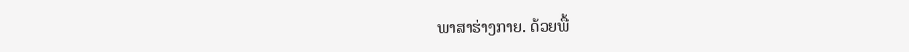ພາສາຮ່າງກາຍ. ດ້ວຍພື້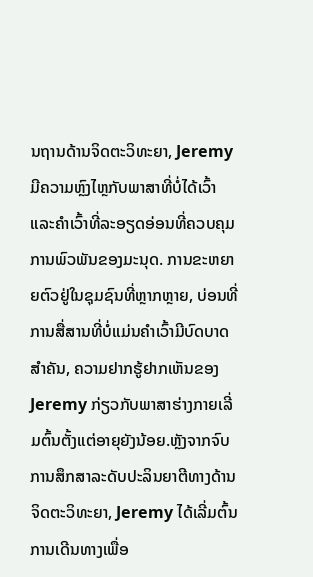ນຖານດ້ານຈິດຕະວິທະຍາ, Jeremy ມີຄວາມຫຼົງໄຫຼກັບພາສາທີ່ບໍ່ໄດ້ເວົ້າ ແລະຄຳເວົ້າທີ່ລະອຽດອ່ອນທີ່ຄວບຄຸມການພົວພັນຂອງມະນຸດ. ການຂະຫຍາຍຕົວຢູ່ໃນຊຸມຊົນທີ່ຫຼາກຫຼາຍ, ບ່ອນທີ່ການສື່ສານທີ່ບໍ່ແມ່ນຄໍາເວົ້າມີບົດບາດສໍາຄັນ, ຄວາມຢາກຮູ້ຢາກເຫັນຂອງ Jeremy ກ່ຽວກັບພາສາຮ່າງກາຍເລີ່ມຕົ້ນຕັ້ງແຕ່ອາຍຸຍັງນ້ອຍ.ຫຼັງຈາກຈົບການສຶກສາລະດັບປະລິນຍາຕີທາງດ້ານຈິດຕະວິທະຍາ, Jeremy ໄດ້ເລີ່ມຕົ້ນການເດີນທາງເພື່ອ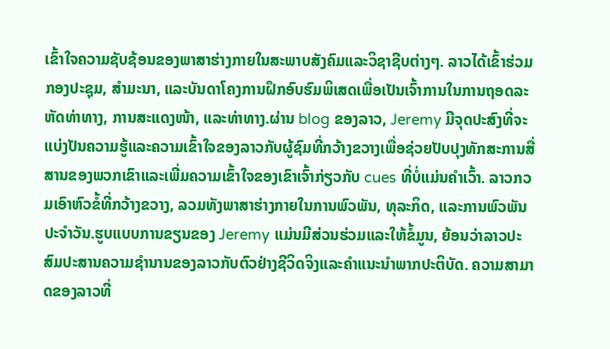ເຂົ້າໃຈຄວາມຊັບຊ້ອນຂອງພາສາຮ່າງກາຍໃນສະພາບສັງຄົມແລະວິຊາຊີບຕ່າງໆ. ລາວໄດ້ເຂົ້າຮ່ວມກອງປະຊຸມ, ສຳມະນາ, ແລະບັນດາໂຄງການຝຶກອົບຮົມພິເສດເພື່ອເປັນເຈົ້າການໃນການຖອດລະຫັດທ່າທາງ, ການສະແດງໜ້າ, ແລະທ່າທາງ.ຜ່ານ blog ຂອງລາວ, Jeremy ມີຈຸດປະສົງທີ່ຈະແບ່ງປັນຄວາມຮູ້ແລະຄວາມເຂົ້າໃຈຂອງລາວກັບຜູ້ຊົມທີ່ກວ້າງຂວາງເພື່ອຊ່ວຍປັບປຸງທັກສະການສື່ສານຂອງພວກເຂົາແລະເພີ່ມຄວາມເຂົ້າໃຈຂອງເຂົາເຈົ້າກ່ຽວກັບ cues ທີ່ບໍ່ແມ່ນຄໍາເວົ້າ. ລາວກວມເອົາຫົວຂໍ້ທີ່ກວ້າງຂວາງ, ລວມທັງພາສາຮ່າງກາຍໃນການພົວພັນ, ທຸລະກິດ, ແລະການພົວພັນປະຈໍາວັນ.ຮູບແບບການຂຽນຂອງ Jeremy ແມ່ນມີສ່ວນຮ່ວມແລະໃຫ້ຂໍ້ມູນ, ຍ້ອນວ່າລາວປະສົມປະສານຄວາມຊໍານານຂອງລາວກັບຕົວຢ່າງຊີວິດຈິງແລະຄໍາແນະນໍາພາກປະຕິບັດ. ຄວາມສາມາດຂອງລາວທີ່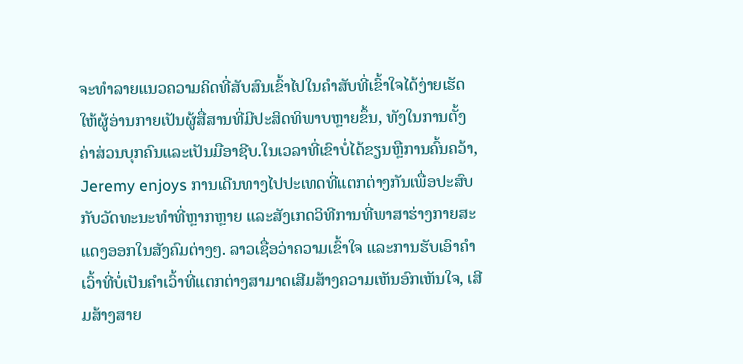ຈະທໍາລາຍແນວຄວາມຄິດທີ່ສັບສົນເຂົ້າໄປໃນຄໍາສັບທີ່ເຂົ້າໃຈໄດ້ງ່າຍເຮັດໃຫ້ຜູ້ອ່ານກາຍເປັນຜູ້ສື່ສານທີ່ມີປະສິດທິພາບຫຼາຍຂຶ້ນ, ທັງໃນການຕັ້ງຄ່າສ່ວນບຸກຄົນແລະເປັນມືອາຊີບ.ໃນເວລາທີ່ເຂົາບໍ່ໄດ້ຂຽນຫຼືການຄົ້ນຄວ້າ, Jeremy enjoys ການເດີນທາງໄປປະເທດທີ່ແຕກຕ່າງກັນເພື່ອປະສົບກັບວັດທະນະທໍາທີ່ຫຼາກຫຼາຍ ແລະສັງເກດວິທີການທີ່ພາສາຮ່າງກາຍສະແດງອອກໃນສັງຄົມຕ່າງໆ. ລາວເຊື່ອວ່າຄວາມເຂົ້າໃຈ ແລະການຮັບເອົາຄຳເວົ້າທີ່ບໍ່ເປັນຄຳເວົ້າທີ່ແຕກຕ່າງສາມາດເສີມສ້າງຄວາມເຫັນອົກເຫັນໃຈ, ເສີມສ້າງສາຍ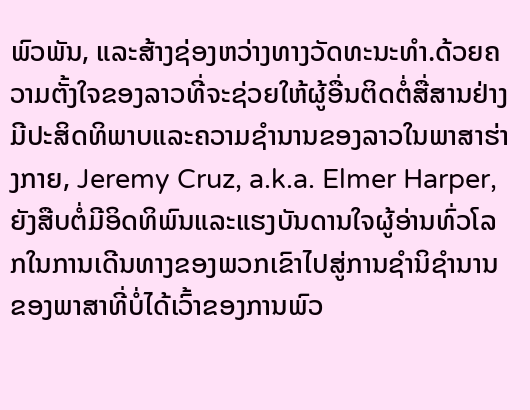ພົວພັນ, ແລະສ້າງຊ່ອງຫວ່າງທາງວັດທະນະທໍາ.ດ້ວຍຄວາມຕັ້ງໃຈຂອງລາວທີ່ຈະຊ່ວຍໃຫ້ຜູ້ອື່ນຕິດຕໍ່ສື່ສານຢ່າງມີປະສິດທິພາບແລະຄວາມຊໍານານຂອງລາວໃນພາສາຮ່າງກາຍ, Jeremy Cruz, a.k.a. Elmer Harper, ຍັງສືບຕໍ່ມີອິດທິພົນແລະແຮງບັນດານໃຈຜູ້ອ່ານທົ່ວໂລກໃນການເດີນທາງຂອງພວກເຂົາໄປສູ່ການຊໍານິຊໍານານຂອງພາສາທີ່ບໍ່ໄດ້ເວົ້າຂອງການພົວ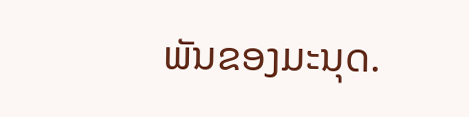ພັນຂອງມະນຸດ.